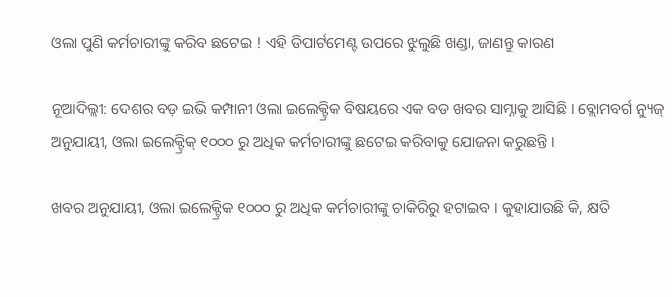ଓଲା ପୁଣି କର୍ମଚାରୀଙ୍କୁ କରିବ ଛଟେଇ ! ଏହି ଡିପାର୍ଟମେଣ୍ଟ ଉପରେ ଝୁଲୁଛି ଖଣ୍ଡା, ଜାଣନ୍ତୁ କାରଣ

ନୂଆଦିଲ୍ଲୀ: ଦେଶର ବଡ଼ ଇଭି କମ୍ପାନୀ ଓଲା ଇଲେକ୍ଟ୍ରିକ ବିଷୟରେ ଏକ ବଡ ଖବର ସାମ୍ନାକୁ ଆସିଛି । ବ୍ଲୋମବର୍ଗ ନ୍ୟୁଜ୍ ଅନୁଯାୟୀ, ଓଲା ଇଲେକ୍ଟ୍ରିକ୍ ୧୦୦୦ ରୁ ଅଧିକ କର୍ମଚାରୀଙ୍କୁ ଛଟେଇ କରିବାକୁ ଯୋଜନା କରୁଛନ୍ତି ।

ଖବର ଅନୁଯାୟୀ, ଓଲା ଇଲେକ୍ଟ୍ରିକ ୧୦୦୦ ରୁ ଅଧିକ କର୍ମଚାରୀଙ୍କୁ ଚାକିରିରୁ ହଟାଇବ । କୁହାଯାଉଛି କି, କ୍ଷତି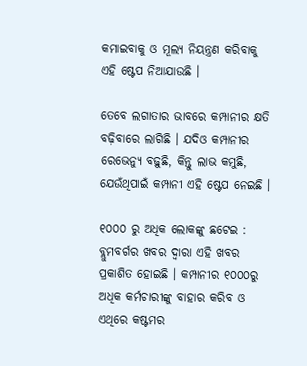କମାଇବାକୁ ଓ ମୂଲ୍ୟ ନିୟନ୍ତ୍ରଣ କରିବାକୁ ଏହି ଷ୍ଟେପ ନିଆଯାଉଛି ।

ତେବେ ଲଗାତାର ଭାବରେ କମ୍ପାନୀର କ୍ଷତି ବଢ଼ିବାରେ ଲାଗିଛି । ଯଦିଓ କମ୍ପାନୀର ରେଭେନ୍ୟୁ ବଢ଼ୁଛି, କିନ୍ତୁ ଲାଭ କମୁଛି, ଯେଉଁଥିପାଇଁ କମ୍ପାନୀ ଏହି ଷ୍ଟେପ ନେଇଛି ।

୧୦୦୦ ରୁ ଅଧିକ ଲୋକଙ୍କୁ ଛଟେଇ :
ବ୍ଲୁମବର୍ଗର ଖବର ଦ୍ୱାରା ଏହି ଖବର ପ୍ରକାଶିତ ହୋଇଛି । କମ୍ପାନୀର ୧୦୦୦ରୁ ଅଧିକ କର୍ମଚାରୀଙ୍କୁ ବାହାର କରିବ ଓ ଏଥିରେ କଷ୍ଟମର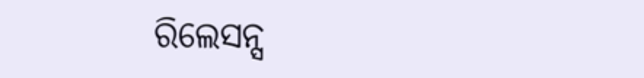ରିଲେସନ୍ସ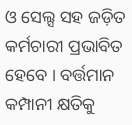ଓ ସେଲ୍ସ ସହ ଜଡ଼ିତ କର୍ମଚାରୀ ପ୍ରଭାବିତ ହେବେ । ବର୍ତ୍ତମାନ କମ୍ପାନୀ କ୍ଷତିକୁ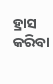ହ୍ରାସ କରିବା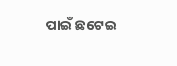ପାଇଁ ଛଟେଇ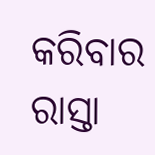କରିବାର ରାସ୍ତା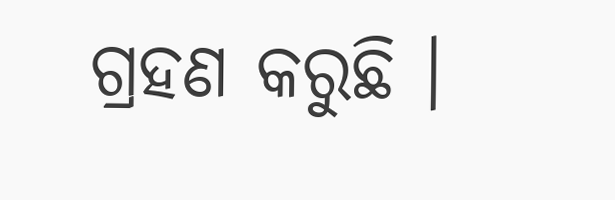ଗ୍ରହଣ କରୁଛି ।